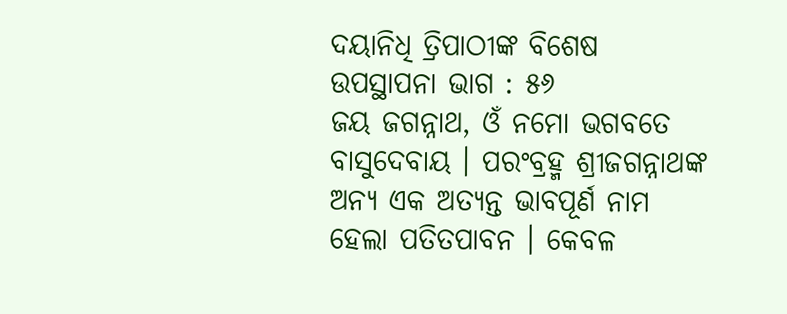ଦୟାନିଧି ତ୍ରିପାଠୀଙ୍କ ବିଶେଷ ଉପସ୍ଥାପନା ଭାଗ : ୫୬
ଜୟ ଜଗନ୍ନାଥ, ଓଁ ନମୋ ଭଗବତେ ବାସୁଦେବାୟ । ପରଂବ୍ରହ୍ମ ଶ୍ରୀଜଗନ୍ନାଥଙ୍କ ଅନ୍ୟ ଏକ ଅତ୍ୟନ୍ତ ଭାବପୂର୍ଣ ନାମ ହେଲା ପତିତପାବନ । କେବଳ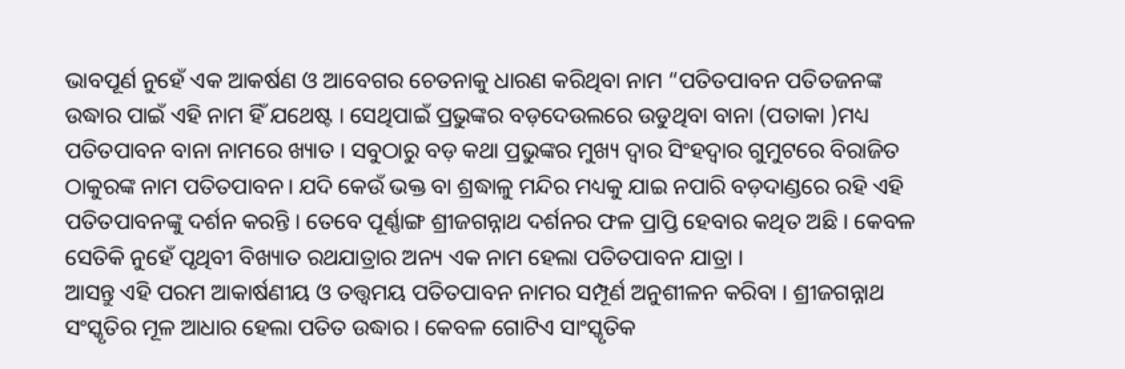ଭାବପୂର୍ଣ ନୁହେଁ ଏକ ଆକର୍ଷଣ ଓ ଆବେଗର ଚେତନାକୁ ଧାରଣ କରିଥିବା ନାମ “ପତିତପାବନ ପତିତଜନଙ୍କ ଉଦ୍ଧାର ପାଇଁ ଏହି ନାମ ହିଁ ଯଥେଷ୍ଟ । ସେଥିପାଇଁ ପ୍ରଭୁଙ୍କର ବଡ଼ଦେଉଲରେ ଉଡୁଥିବା ବାନା (ପତାକା )ମଧ୍ୟ ପତିତପାବନ ବାନା ନାମରେ ଖ୍ୟାତ । ସବୁଠାରୁ ବଡ଼ କଥା ପ୍ରଭୁଙ୍କର ମୁଖ୍ୟ ଦ୍ୱାର ସିଂହଦ୍ୱାର ଗୁମୁଟରେ ବିରାଜିତ ଠାକୁରଙ୍କ ନାମ ପତିତପାବନ। ଯଦି କେଉଁ ଭକ୍ତ ବା ଶ୍ରଦ୍ଧାଳୁ ମନ୍ଦିର ମଧ୍ୟକୁ ଯାଇ ନପାରି ବଡ଼ଦାଣ୍ଡରେ ରହି ଏହି ପତିତପାବନଙ୍କୁ ଦର୍ଶନ କରନ୍ତି । ତେବେ ପୂର୍ଣ୍ଣାଙ୍ଗ ଶ୍ରୀଜଗନ୍ନାଥ ଦର୍ଶନର ଫଳ ପ୍ରାପ୍ତି ହେବାର କଥିତ ଅଛି । କେବଳ ସେତିକି ନୁହେଁ ପୃଥିବୀ ବିଖ୍ୟାତ ରଥଯାତ୍ରାର ଅନ୍ୟ ଏକ ନାମ ହେଲା ପତିତପାବନ ଯାତ୍ରା ।
ଆସନ୍ତୁ ଏହି ପରମ ଆକାର୍ଷଣୀୟ ଓ ତତ୍ତ୍ୱମୟ ପତିତପାବନ ନାମର ସମ୍ପୂର୍ଣ ଅନୁଶୀଳନ କରିବା । ଶ୍ରୀଜଗନ୍ନାଥ ସଂସ୍କୃତିର ମୂଳ ଆଧାର ହେଲା ପତିତ ଉଦ୍ଧାର । କେବଳ ଗୋଟିଏ ସାଂସ୍କୃତିକ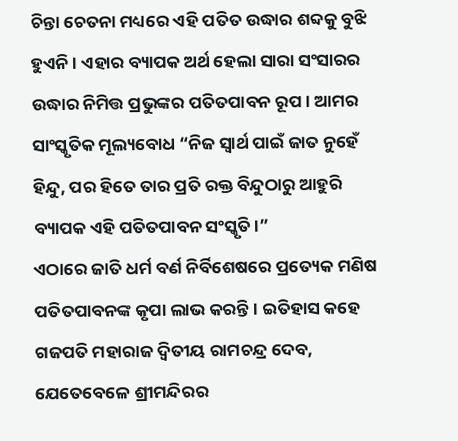ଚିନ୍ତା ଚେତନା ମଧ୍ୟରେ ଏହି ପତିତ ଉଦ୍ଧାର ଶବ୍ଦକୁ ବୁଝି ହୁଏନି । ଏହାର ବ୍ୟାପକ ଅର୍ଥ ହେଲା ସାରା ସଂସାରର ଉଦ୍ଧାର ନିମିତ୍ତ ପ୍ରଭୁଙ୍କର ପତିତପାବନ ରୂପ । ଆମର ସାଂସ୍କୃତିକ ମୂଲ୍ୟବୋଧ “ନିଜ ସ୍ୱାର୍ଥ ପାଇଁ ଜାତ ନୁହେଁ ହିନ୍ଦୁ, ପର ହିତେ ତାର ପ୍ରତି ରକ୍ତ ବିନ୍ଦୁଠାରୁ ଆହୁରି ବ୍ୟାପକ ଏହି ପତିତପାବନ ସଂସ୍କୃତି।”
ଏଠାରେ ଜାତି ଧର୍ମ ବର୍ଣ ନିର୍ବିଶେଷରେ ପ୍ରତ୍ୟେକ ମଣିଷ ପତିତପାବନଙ୍କ କୃପା ଲାଭ କରନ୍ତି। ଇତିହାସ କହେ ଗଜପତି ମହାରାଜ ଦ୍ଵିତୀୟ ରାମଚନ୍ଦ୍ର ଦେବ, ଯେତେବେଳେ ଶ୍ରୀମନ୍ଦିରର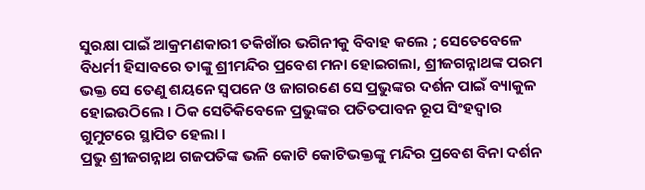ସୁରକ୍ଷା ପାଇଁ ଆକ୍ରମଣକାରୀ ତକିଖାଁର ଭଗିନୀକୁ ବିବାହ କଲେ ; ସେତେବେଳେ ବିଧର୍ମୀ ହିସାବରେ ତାଙ୍କୁ ଶ୍ରୀମନ୍ଦିର ପ୍ରବେଶ ମନା ହୋଇଗଲା, ଶ୍ରୀଜଗନ୍ନାଥଙ୍କ ପରମ ଭକ୍ତ ସେ ତେଣୁ ଶୟନେ ସ୍ୱପନେ ଓ ଜାଗରଣେ ସେ ପ୍ରଭୁଙ୍କର ଦର୍ଶନ ପାଇଁ ବ୍ୟାକୁଳ ହୋଇଉଠିଲେ । ଠିକ ସେତିକିବେଳେ ପ୍ରଭୁଙ୍କର ପତିତପାବନ ରୂପ ସିଂହଦ୍ୱାର ଗୁମୁଟରେ ସ୍ଥାପିତ ହେଲା ।
ପ୍ରଭୁ ଶ୍ରୀଜଗନ୍ନାଥ ଗଜପତିଙ୍କ ଭଳି କୋଟି କୋଟିଭକ୍ତଙ୍କୁ ମନ୍ଦିର ପ୍ରବେଶ ବିନା ଦର୍ଶନ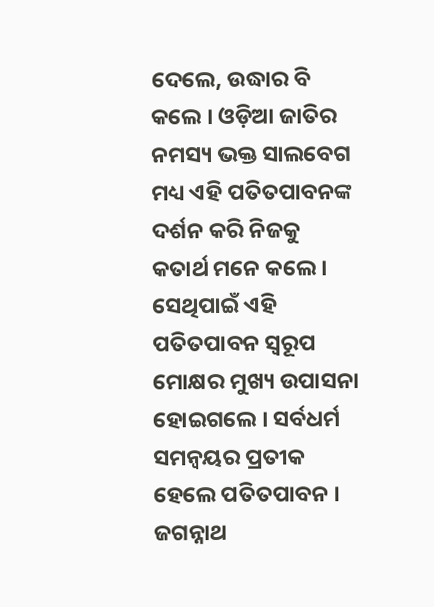ଦେଲେ, ଉଦ୍ଧାର ବି କଲେ । ଓଡ଼ିଆ ଜାତିର ନମସ୍ୟ ଭକ୍ତ ସାଲବେଗ ମଧ୍ୟ ଏହି ପତିତପାବନଙ୍କ ଦର୍ଶନ କରି ନିଜକୁ କତାର୍ଥ ମନେ କଲେ । ସେଥିପାଇଁ ଏହି ପତିତପାବନ ସ୍ୱରୂପ ମୋକ୍ଷର ମୁଖ୍ୟ ଉପାସନା ହୋଇଗଲେ । ସର୍ବଧର୍ମ ସମନ୍ୱୟର ପ୍ରତୀକ ହେଲେ ପତିତପାବନ । ଜଗନ୍ନାଥ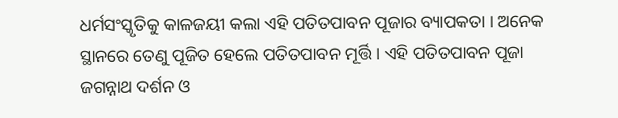ଧର୍ମସଂସ୍କୃତିକୁ କାଳଜୟୀ କଲା ଏହି ପତିତପାବନ ପୂଜାର ବ୍ୟାପକତା । ଅନେକ ସ୍ଥାନରେ ତେଣୁ ପୂଜିତ ହେଲେ ପତିତପାବନ ମୂର୍ତ୍ତି । ଏହି ପତିତପାବନ ପୂଜା ଜଗନ୍ନାଥ ଦର୍ଶନ ଓ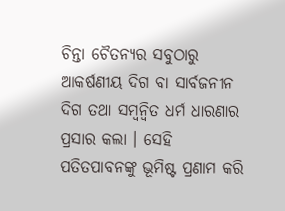ଚିନ୍ତା ଚୈତନ୍ୟର ସବୁଠାରୁ ଆକର୍ଷଣୀୟ ଦିଗ ବା ସାର୍ବଜନୀନ ଦିଗ ତଥା ସମ୍ୱନ୍ୱିତ ଧର୍ମ ଧାରଣାର ପ୍ରସାର କଲା । ସେହି ପତିତପାବନଙ୍କୁ ଭୂମିଷ୍ଟ ପ୍ରଣାମ କରି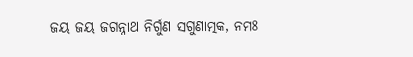ଜୟ ଜୟ ଜଗନ୍ନାଥ ନିର୍ଗୁଣ ସଗୁଣାତ୍ମକ, ନମଃ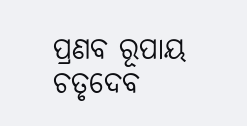ପ୍ରଣବ ରୂପାୟ ଚତୃଦେବ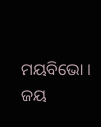ମୟବିଭୋ ।
ଜୟ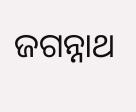ଜଗନ୍ନାଥ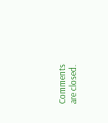Comments are closed.